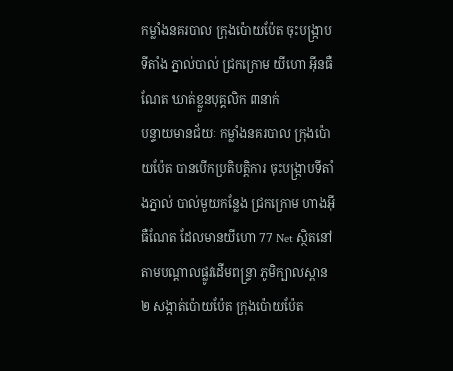កម្លាំងនគរបាល ក្រុងប៉ោយប៉ែត ចុះបង្ក្រាបទីតាំង ភ្នាល់បាល់ ជ្រកក្រោម យីហោ អ៊ីនធឺណែត ឃាត់ខ្លួនបុគ្គលិក ៣នាក់
បន្ទាយមានជ័យៈ កម្លាំងនគរបាល ក្រុងប៉ោយប៉ែត បានបើកប្រតិបត្តិការ ចុះបង្ក្រាបទីតាំងភ្នាល់ បាល់មួយកន្លែង ជ្រកក្រោម ហាងអ៊ីធឺណែត ដែលមានយីហោ 77 Net ស្ថិតនៅតាមបណ្តាលផ្លូវដើមពន្ទ្រា ភូមិក្បាលស្ពាន២ សង្កាត់ប៉ោយប៉ែត ក្រុងប៉ោយប៉ែត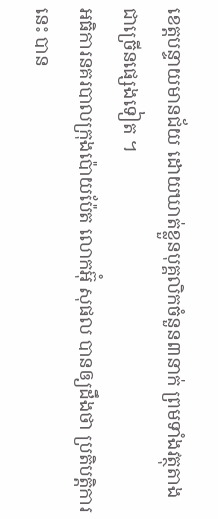ខេត្តបន្ទាយមានជ័យ ដោយឃាត់ខ្លួនបុគ្គលិកចំនួន៣នាក់ ព្រមទាំងវត្ថុតាងជាច្រើនផ្សេងទៀត ។
អធិការនគរបាលក្រុងប៉ោយប៉ែត លោកអ៊ុំ សុផល បានឲ្យដឹងថា ប្រតិបត្តិការនេះ បាន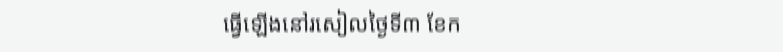ធ្វើឡើងនៅរសៀលថ្ងៃទី៣ ខែក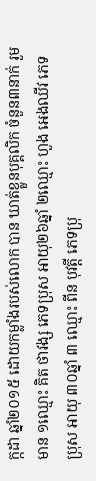ក្កដា ឆ្នាំ២០១៥ ដោយកម្លាំងរបស់លោក បាន ឃាត់ខ្លួនបុគ្គលិក ចំនួន៣នាក់ រួមមាន ១ឈ្មោះ គិត ថាវង្ស ភេទប្រុស អាយុ២៦ឆ្នាំ ២ឈ្មោះ ហួង អេងឈីវ ភេទប្រុស អាយុ ៣០ឆ្នាំ ៣ ឈ្មោះ ពីន បុវត្តី ភេទប្រុ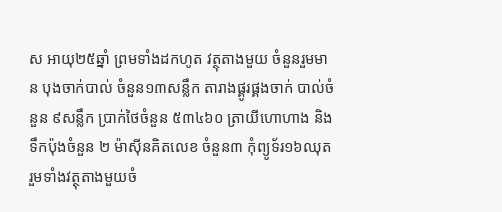ស អាយុ២៥ឆ្នាំ ព្រមទាំងដកហូត វត្ថុតាងមួយ ចំនួនរួមមាន បុងចាក់បាល់ ចំនួន១៣សន្លឹក តារាងផ្គូរផ្គងចាក់ បាល់ចំនួន ៩សន្លឹក ប្រាក់ថៃចំនួន ៥៣៤៦០ ត្រាយីហោហាង និងទឹកប៉ុងចំនួន ២ ម៉ាស៊ីនគិតលេខ ចំនួន៣ កុំព្យូទ័រ១៦ឈុត រួមទាំងវត្ថុតាងមួយចំ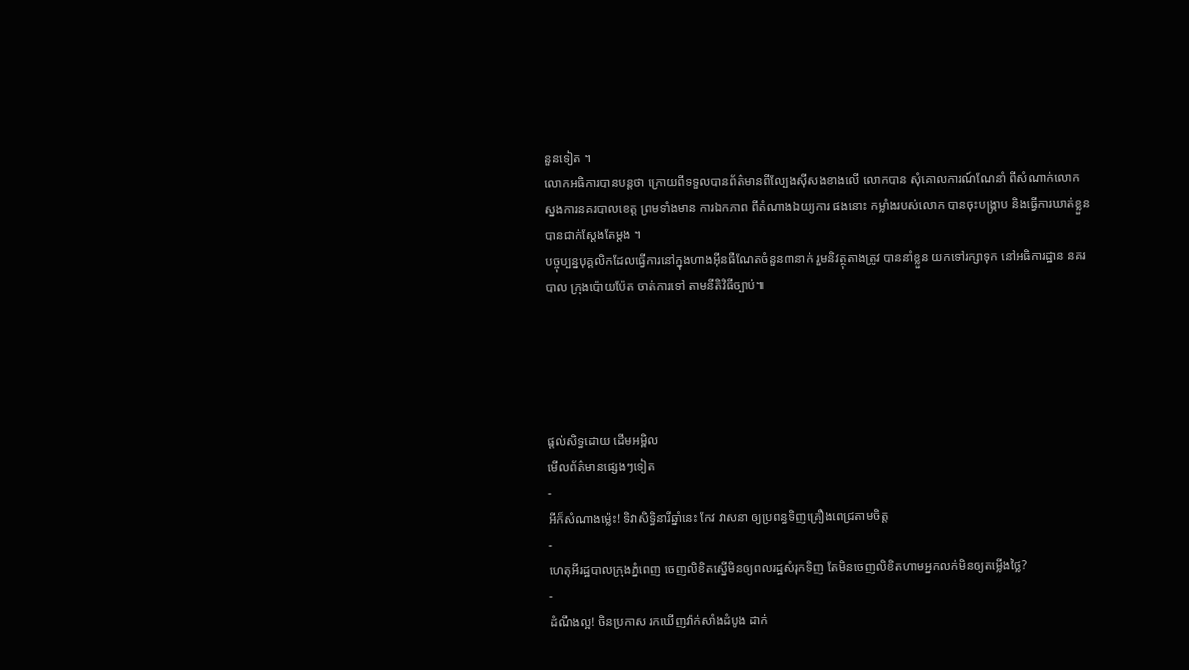នួនទៀត ។
លោកអធិការបានបន្តថា ក្រោយពីទទួលបានព័ត៌មានពីល្បែងស៊ីសងខាងលើ លោកបាន សុំគោលការណ៍ណែនាំ ពីសំណាក់លោក ស្នងការនគរបាលខេត្ត ព្រមទាំងមាន ការឯកភាព ពីតំណាងឯយ្យការ ផងនោះ កម្លាំងរបស់លោក បានចុះបង្ក្រាប និងធ្វើការឃាត់ខ្លួន បានជាក់ស្តែងតែម្តង ។
បច្ចុប្បន្នបុគ្គលិកដែលធ្វើការនៅក្នុងហាងអ៊ីនធឺណែតចំនួន៣នាក់ រួមនិវត្ថុតាងត្រូវ បាននាំខ្លួន យកទៅរក្សាទុក នៅអធិការដ្ឋាន នគរបាល ក្រុងប៉ោយប៉ែត ចាត់ការទៅ តាមនីតិវិធីច្បាប់៕





ផ្តល់សិទ្ធដោយ ដើមអម្ពិល
មើលព័ត៌មានផ្សេងៗទៀត
-
អីក៏សំណាងម្ល៉េះ! ទិវាសិទ្ធិនារីឆ្នាំនេះ កែវ វាសនា ឲ្យប្រពន្ធទិញគ្រឿងពេជ្រតាមចិត្ត
-
ហេតុអីរដ្ឋបាលក្រុងភ្នំពេញ ចេញលិខិតស្នើមិនឲ្យពលរដ្ឋសំរុកទិញ តែមិនចេញលិខិតហាមអ្នកលក់មិនឲ្យតម្លើងថ្លៃ?
-
ដំណឹងល្អ! ចិនប្រកាស រកឃើញវ៉ាក់សាំងដំបូង ដាក់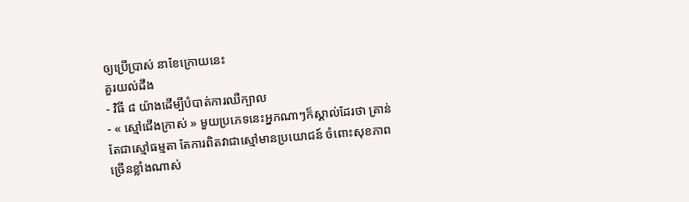ឲ្យប្រើប្រាស់ នាខែក្រោយនេះ
គួរយល់ដឹង
- វិធី ៨ យ៉ាងដើម្បីបំបាត់ការឈឺក្បាល
- « ស្មៅជើងក្រាស់ » មួយប្រភេទនេះអ្នកណាៗក៏ស្គាល់ដែរថា គ្រាន់តែជាស្មៅធម្មតា តែការពិតវាជាស្មៅមានប្រយោជន៍ ចំពោះសុខភាពច្រើនខ្លាំងណាស់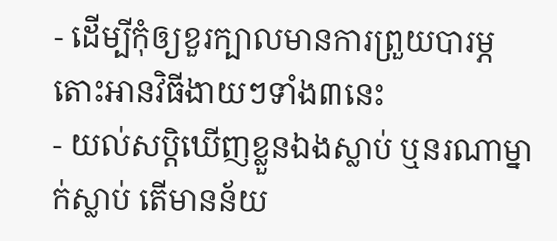- ដើម្បីកុំឲ្យខួរក្បាលមានការព្រួយបារម្ភ តោះអានវិធីងាយៗទាំង៣នេះ
- យល់សប្តិឃើញខ្លួនឯងស្លាប់ ឬនរណាម្នាក់ស្លាប់ តើមានន័យ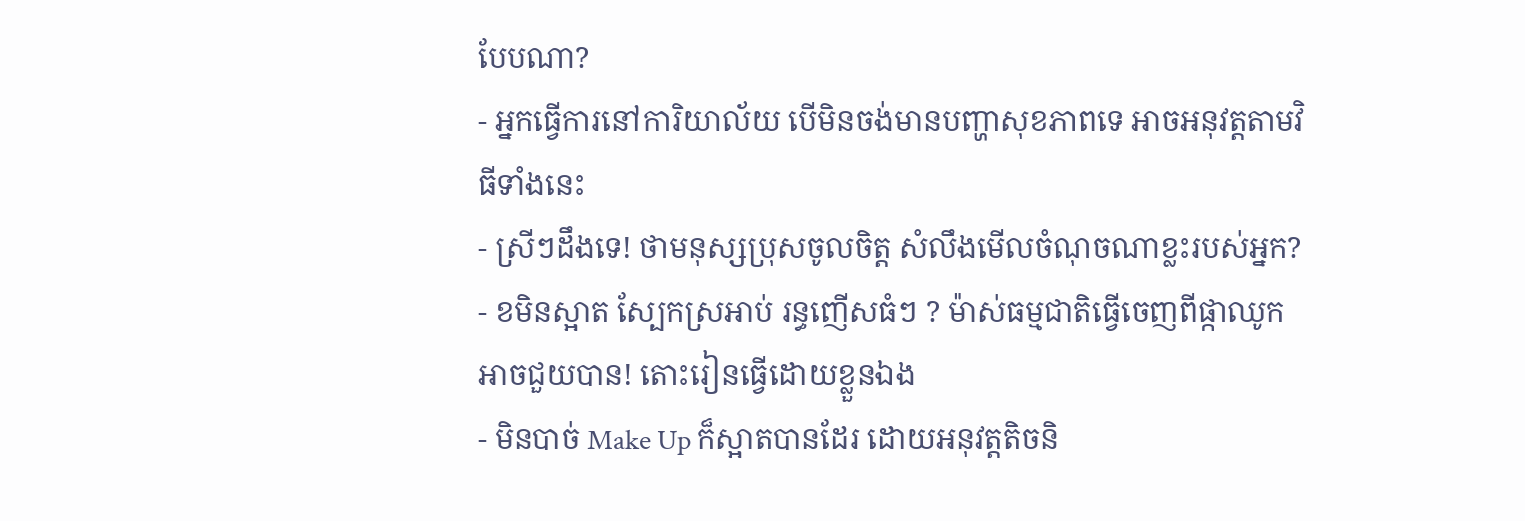បែបណា?
- អ្នកធ្វើការនៅការិយាល័យ បើមិនចង់មានបញ្ហាសុខភាពទេ អាចអនុវត្តតាមវិធីទាំងនេះ
- ស្រីៗដឹងទេ! ថាមនុស្សប្រុសចូលចិត្ត សំលឹងមើលចំណុចណាខ្លះរបស់អ្នក?
- ខមិនស្អាត ស្បែកស្រអាប់ រន្ធញើសធំៗ ? ម៉ាស់ធម្មជាតិធ្វើចេញពីផ្កាឈូកអាចជួយបាន! តោះរៀនធ្វើដោយខ្លួនឯង
- មិនបាច់ Make Up ក៏ស្អាតបានដែរ ដោយអនុវត្តតិចនិ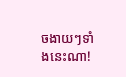ចងាយៗទាំងនេះណា!